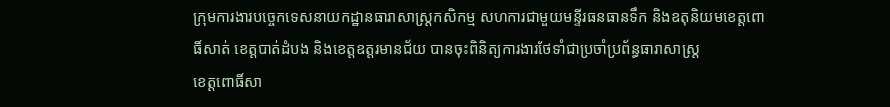ក្រុមការងារបច្ចេកទេសនាយកដ្ឋានធារាសាស្រ្តកសិកម្ម សហការជាមួយមន្ទីរធនធានទឹក និងឧតុនិយមខេត្តពោធិ៍សាត់ ខេត្តបាត់ដំបង និងខេត្តឧត្តរមានជ័យ បានចុះពិនិត្យការងារថែទាំជាប្រចាំប្រព័ន្ធធារាសាស្រ្ត
ខេត្តពោធិ៍សា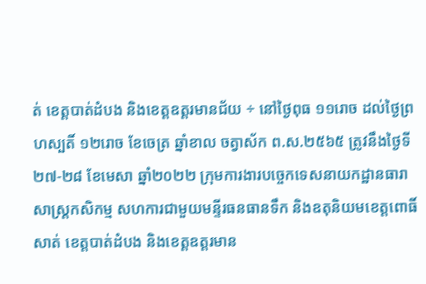ត់ ខេត្តបាត់ដំបង និងខេត្តឧត្តរមានជ័យ ÷ នៅថ្ងៃពុធ ១១រោច ដល់ថ្ងៃព្រហស្បតិ៍ ១២រោច ខែចេត្រ ឆ្នាំខាល ចត្វាស័ក ព.ស.២៥៦៥ ត្រូវនឹងថ្ងៃទី២៧-២៨ ខែមេសា ឆ្នាំ២០២២ ក្រុមការងារបច្ចេកទេសនាយកដ្ឋានធារាសាស្រ្តកសិកម្ម សហការជាមួយមន្ទីរធនធានទឹក និងឧតុនិយមខេត្តពោធិ៍សាត់ ខេត្តបាត់ដំបង និងខេត្តឧត្តរមាន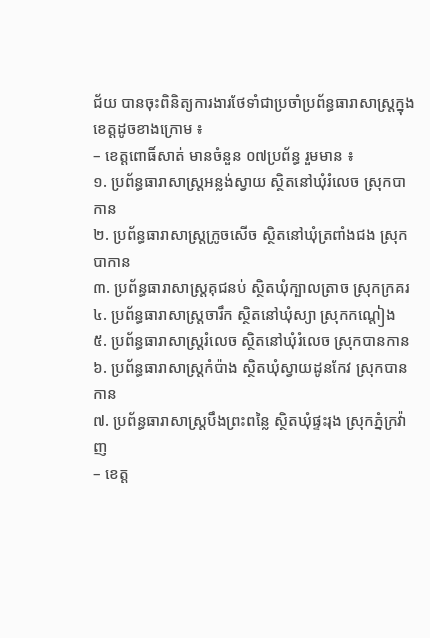ជ័យ បានចុះពិនិត្យការងារថែទាំជាប្រចាំប្រព័ន្ធធារាសាស្រ្តក្នុងខេត្ដដូចខាងក្រោម ៖
– ខេត្តពោធិ៍សាត់ មានចំនួន ០៧ប្រព័ន្ធ រួមមាន ៖
១. ប្រព័ន្ធធារាសាស្ត្រអន្លង់ស្វាយ ស្ថិតនៅឃុំរំលេច ស្រុកបាកាន
២. ប្រព័ន្ធធារាសាស្ត្រក្រូចសើច ស្ថិតនៅឃុំត្រពាំងជង ស្រុកបាកាន
៣. ប្រព័ន្ធធារាសាស្ត្រគុជនប់ ស្ថិតឃុំក្បាលត្រាច ស្រុកក្រគរ
៤. ប្រព័ន្ធធារាសាស្ត្រចារឹក ស្ថិតនៅឃុំស្យា ស្រុកកណ្តៀង
៥. ប្រព័ន្ធធារាសាស្ត្ររំលេច ស្ថិតនៅឃុំរំលេច ស្រុកបានកាន
៦. ប្រព័ន្ធធារាសាស្ត្រកំប៉ាង ស្ថិតឃុំស្វាយដូនកែវ ស្រុកបានកាន
៧. ប្រព័ន្ធធារាសាស្ត្របឹងព្រះពន្លៃ ស្ថិតឃុំផ្ទះរុង ស្រុកភ្នំក្រវ៉ាញ
– ខេត្ត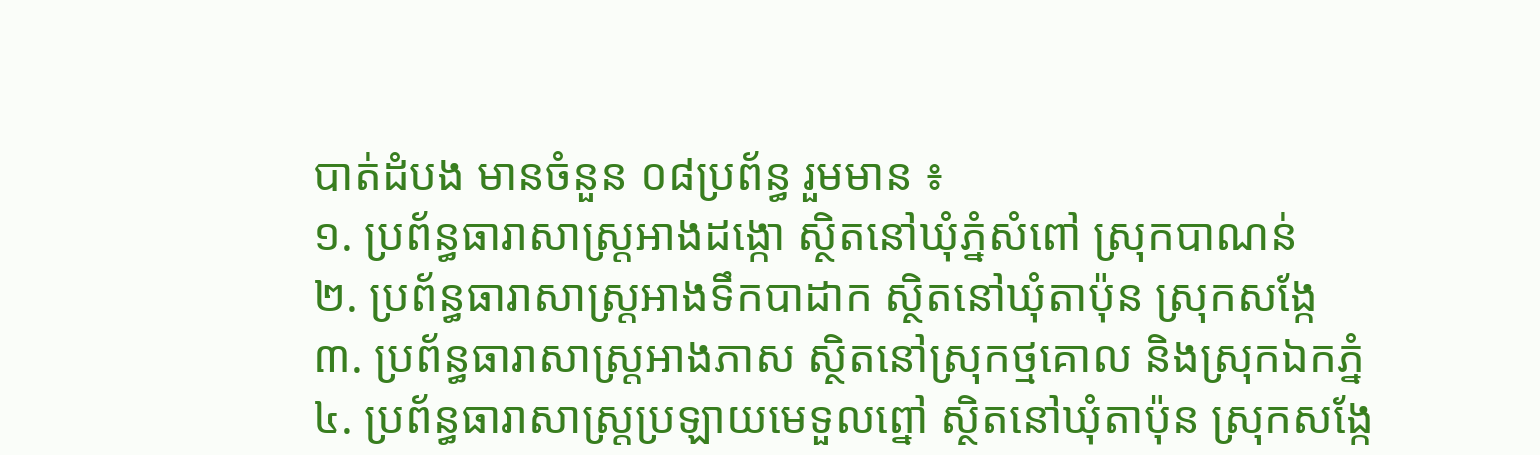បាត់ដំបង មានចំនួន ០៨ប្រព័ន្ធ រួមមាន ៖
១. ប្រព័ន្ធធារាសាស្ត្រអាងដង្កោ ស្ថិតនៅឃុំភ្នំសំពៅ ស្រុកបាណន់
២. ប្រព័ន្ធធារាសាស្ត្រអាងទឹកបាដាក ស្ថិតនៅឃុំតាប៉ុន ស្រុកសង្កែ
៣. ប្រព័ន្ធធារាសាស្ត្រអាងភាស ស្ថិតនៅស្រុកថ្មគោល និងស្រុកឯកភ្នំ
៤. ប្រព័ន្ធធារាសាស្ត្រប្រឡាយមេទួលព្នៅ ស្ថិតនៅឃុំតាប៉ុន ស្រុកសង្កែ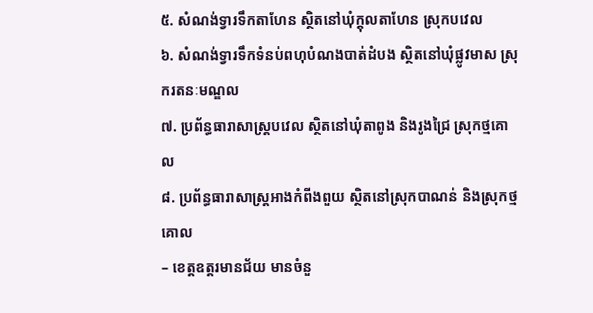៥. សំណង់ទ្វារទឹកតាហែន ស្ថិតនៅឃុំក្តុលតាហែន ស្រុកបវេល
៦. សំណង់ទ្វារទឹកទំនប់ពហុបំណងបាត់ដំបង ស្ថិតនៅឃុំផ្លូវមាស ស្រុករតនៈមណ្ឌល
៧. ប្រព័ន្ធធារាសាស្ត្របវេល ស្ថិតនៅឃុំតាពូង និងរូងជ្រៃ ស្រុកថ្មគោល
៨. ប្រព័ន្ធធារាសាស្ត្រអាងកំពីងពួយ ស្ថិតនៅស្រុកបាណន់ និងស្រុកថ្មគោល
– ខេត្តឧត្តរមានជ័យ មានចំនួ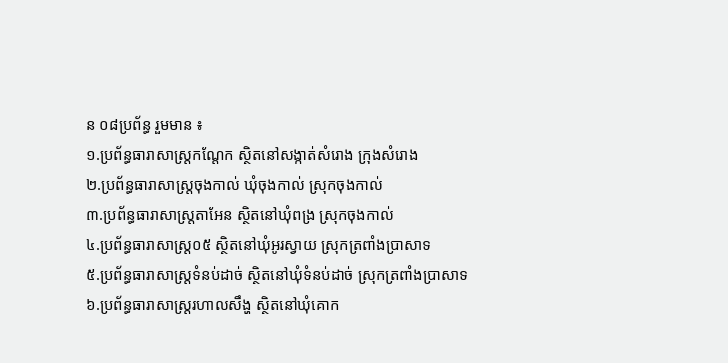ន ០៨ប្រព័ន្ធ រួមមាន ៖
១.ប្រព័ន្ធធារាសាស្ត្រកណ្តែក ស្ថិតនៅសង្កាត់សំរោង ក្រុងសំរោង
២.ប្រព័ន្ធធារាសាស្ត្រចុងកាល់ ឃុំចុងកាល់ ស្រុកចុងកាល់
៣.ប្រព័ន្ធធារាសាស្ត្រតាអែន ស្ថិតនៅឃុំពង្រ ស្រុកចុងកាល់
៤.ប្រព័ន្ធធារាសាស្ត្រ០៥ ស្ថិតនៅឃុំអូរស្វាយ ស្រុកត្រពាំងប្រាសាទ
៥.ប្រព័ន្ធធារាសាស្ត្រទំនប់ដាច់ ស្ថិតនៅឃុំទំនប់ដាច់ ស្រុកត្រពាំងប្រាសាទ
៦.ប្រព័ន្ធធារាសាស្ត្ររហាលសឹង្ហ ស្ថិតនៅឃុំគោក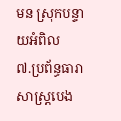មន ស្រុកបន្ទាយអំពិល
៧.ប្រព័ន្ធធារាសាស្ត្របេង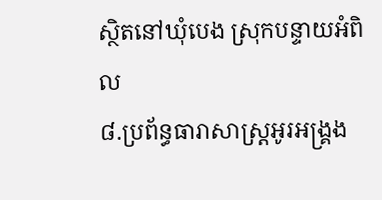ស្ថិតនៅឃុំបេង ស្រុកបន្ទាយអំពិល
៨.ប្រព័ន្ធធារាសាស្ត្រអូរអង្គ្រង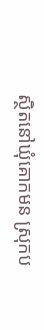ស្ថិតនៅឃុំគោកមន ស្រុកប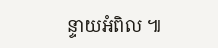ន្ទាយអំពិល ៕